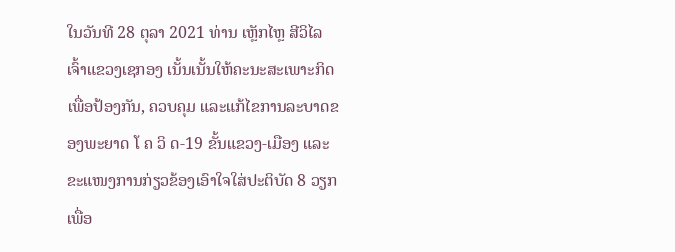ໃນວັນທີ 28 ຕຸລາ 2021 ທ່ານ ເຫຼັກໄຫຼ ສີວິໄລ ເຈົ້າແຂວງເຊກອງ ເນັ້ນເນັ້ນໃຫ້ຄະນະສະເພາະກິດ ເພື່ອປ້ອງກັນ, ຄວບຄຸມ ແລະແກ້ໄຂການລະບາດຂອງພະຍາດ ໂ ຄ ວິ ດ-19 ຂັ້ນແຂວງ-ເມືອງ ແລະຂະແໜງການກ່ຽວຂ້ອງເອົາໃຈໃສ່ປະຕິບັດ 8 ວຽກ ເພື່ອ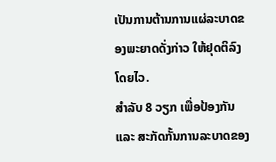ເປັນການຕ້ານການແຜ່ລະບາດຂອງພະຍາດດັ່ງກ່າວ ໃຫ້ຢຸດຕິລົງໂດຍໄວ.
ສໍາລັບ 8 ວຽກ ເພື່ອປ້ອງກັນ ແລະ ສະກັດກັ້ນການລະບາດຂອງ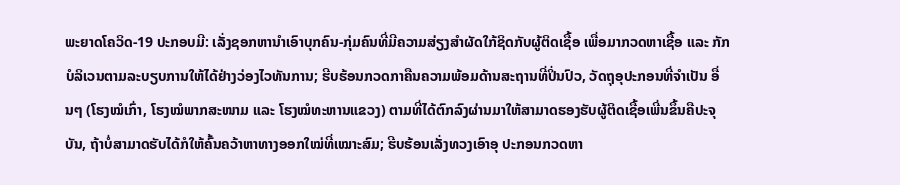ພະຍາດໂຄວິດ-19 ປະກອບມີ: ເລັ່ງຊອກຫານໍາເອົາບຸກຄົນ-ກຸ່ມຄົນທີ່ມີຄວາມສ່ຽງສໍາຜັດໃກ້ຊິດກັບຜູ້ຕິດເຊື້ອ ເພື່ອມາກວດຫາເຊື້ອ ແລະ ກັກບໍລິເວນຕາມລະບຽບການໃຫ້ໄດ້ຢ່າງວ່ອງໄວທັນການ; ຮີບຮ້ອນກວດກາຄືນຄວາມພ້ອມດ້ານສະຖານທີ່ປິ່ນປົວ, ວັດຖຸອຸປະກອນທີ່ຈໍາເປັນ ອື່ນໆ (ໂຮງໝໍເກົ່າ, ໂຮງໝໍພາກສະໜາມ ແລະ ໂຮງໝໍທະຫານແຂວງ) ຕາມທີ່ໄດ້ຕົກລົງຜ່ານມາໃຫ້ສາມາດຮອງຮັບຜູ້ຕິດເຊື້ອເພີ່ນຂຶ້ນຄືປະຈຸບັນ, ຖ້າບໍ່ສາມາດຮັບໄດ້ກໍໃຫ້ຄົ້ນຄວ້າຫາທາງອອກໃໝ່ທີ່ເໝາະສົມ; ຮີບຮ້ອນເລັ່ງທວງເອົາອຸ ປະກອນກວດຫາ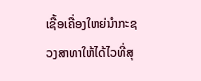ເຊື້ອເຄື່ອງໃຫຍ່ນໍາກະຊວງສາທາໃຫ້ໄດ້ໄວທີ່ສຸ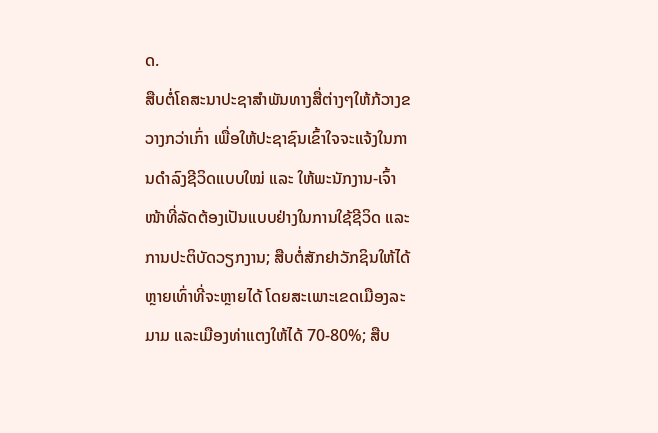ດ.
ສືບຕໍ່ໂຄສະນາປະຊາສໍາພັນທາງສື່ຕ່າງໆໃຫ້ກ້ວາງຂວາງກວ່າເກົ່າ ເພື່ອໃຫ້ປະຊາຊົນເຂົ້າໃຈຈະແຈ້ງໃນການດໍາລົງຊີວິດແບບໃໝ່ ແລະ ໃຫ້ພະນັກງານ-ເຈົ້າໜ້າທີ່ລັດຕ້ອງເປັນແບບຢ່າງໃນການໃຊ້ຊີວິດ ແລະ ການປະຕິບັດວຽກງານ; ສືບຕໍ່ສັກຢາວັກຊິນໃຫ້ໄດ້ຫຼາຍເທົ່າທີ່ຈະຫຼາຍໄດ້ ໂດຍສະເພາະເຂດເມືອງລະມາມ ແລະເມືອງທ່າແຕງໃຫ້ໄດ້ 70-80%; ສືບ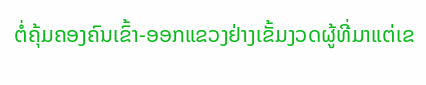ຕໍ່ຄຸ້ມຄອງຄົນເຂົ້າ-ອອກແຂວງຢ່າງເຂັ້ມງວດຜູ້ທີ່ມາແຕ່ເຂ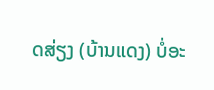ດສ່ຽງ (ບ້ານແດງ) ບໍ່ອະ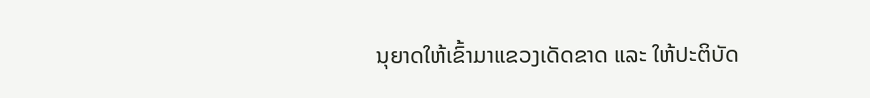ນຸຍາດໃຫ້ເຂົ້າມາແຂວງເດັດຂາດ ແລະ ໃຫ້ປະຕິບັດ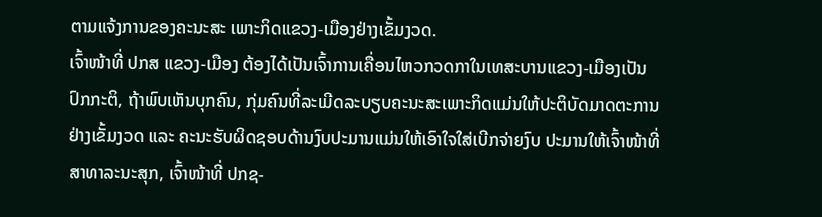ຕາມແຈ້ງການຂອງຄະນະສະ ເພາະກິດແຂວງ-ເມືອງຢ່າງເຂັ້ມງວດ.
ເຈົ້າໜ້າທີ່ ປກສ ແຂວງ-ເມືອງ ຕ້ອງໄດ້ເປັນເຈົ້າການເຄື່ອນໄຫວກວດກາໃນເທສະບານແຂວງ-ເມືອງເປັນປົກກະຕິ, ຖ້າພົບເຫັນບຸກຄົນ, ກຸ່ມຄົນທີ່ລະເມີດລະບຽບຄະນະສະເພາະກິດແມ່ນໃຫ້ປະຕິບັດມາດຕະການຢ່າງເຂັ້ມງວດ ແລະ ຄະນະຮັບຜິດຊອບດ້ານງົບປະມານແມ່ນໃຫ້ເອົາໃຈໃສ່ເບີກຈ່າຍງົບ ປະມານໃຫ້ເຈົ້າໜ້າທີ່ສາທາລະນະສຸກ, ເຈົ້າໜ້າທີ່ ປກຊ-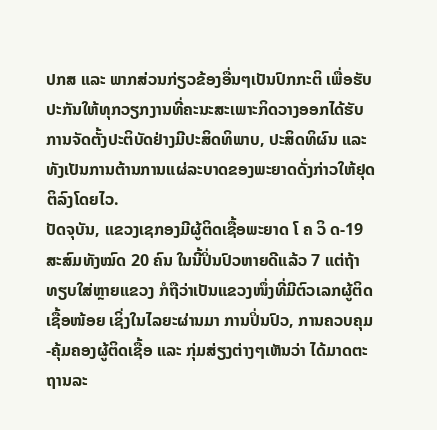ປກສ ແລະ ພາກສ່ວນກ່ຽວຂ້ອງອື່ນໆເປັນປົກກະຕິ ເພື່ອຮັບປະກັນໃຫ້ທຸກວຽກງານທີ່ຄະນະສະເພາະກິດວາງອອກໄດ້ຮັບການຈັດຕັ້ງປະຕິບັດຢ່າງມີປະສິດທິພາບ, ປະສິດທິຜົນ ແລະ ທັງເປັນການຕ້ານການແຜ່ລະບາດຂອງພະຍາດດັ່ງກ່າວໃຫ້ຢຸດຕິລົງໂດຍໄວ.
ປັດຈຸບັນ, ແຂວງເຊກອງມີຜູ້ຕິດເຊື້ອພະຍາດ ໂ ຄ ວິ ດ-19 ສະສົມທັງໝົດ 20 ຄົນ ໃນນີ້ປິ່ນປົວຫາຍດີແລ້ວ 7 ແຕ່ຖ້າທຽບໃສ່ຫຼາຍແຂວງ ກໍຖືວ່າເປັນແຂວງໜຶ່ງທີ່ມີຕົວເລກຜູ້ຕິດເຊື້ອໜ້ອຍ ເຊິ່ງໃນໄລຍະຜ່ານມາ ການປິ່ນປົວ, ການຄວບຄຸມ-ຄຸ້ມຄອງຜູ້ຕິດເຊື້ອ ແລະ ກຸ່ມສ່ຽງຕ່າງໆເຫັນວ່າ ໄດ້ມາດຕະຖານລະ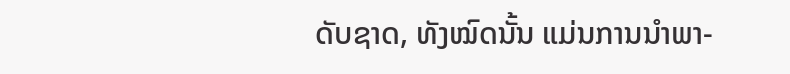ດັບຊາດ, ທັງໝົດນັ້ນ ແມ່ນການນໍາພາ-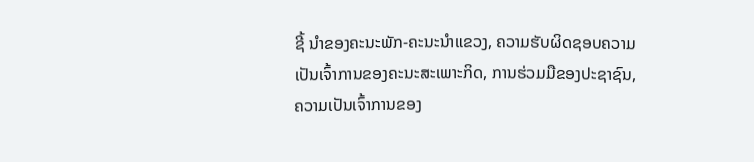ຊີ້ ນໍາຂອງຄະນະພັກ-ຄະນະນໍາແຂວງ, ຄວາມຮັບຜິດຊອບຄວາມເປັນເຈົ້າການຂອງຄະນະສະເພາະກິດ, ການຮ່ວມມືຂອງປະຊາຊົນ, ຄວາມເປັນເຈົ້າການຂອງ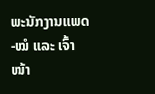ພະນັກງານແພດ-ໝໍ ແລະ ເຈົ້າໜ້າ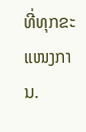ທີ່ທຸກຂະແໜງການ.